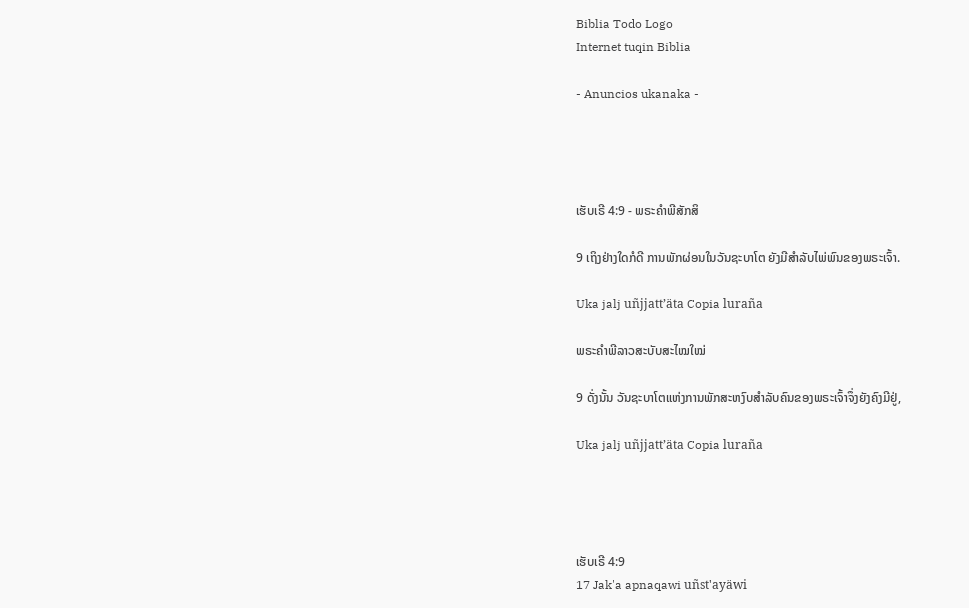Biblia Todo Logo
Internet tuqin Biblia

- Anuncios ukanaka -




ເຮັບເຣີ 4:9 - ພຣະຄຳພີສັກສິ

9 ເຖິງຢ່າງໃດກໍດີ ການພັກຜ່ອນໃນວັນຊະບາໂຕ ຍັງມີສຳລັບໄພ່ພົນຂອງພຣະເຈົ້າ.

Uka jalj uñjjattʼäta Copia luraña

ພຣະຄຳພີລາວສະບັບສະໄໝໃໝ່

9 ດັ່ງນັ້ນ ວັນຊະບາໂຕແຫ່ງການພັກສະຫງົບສຳລັບຄົນຂອງພຣະເຈົ້າຈຶ່ງຍັງຄົງມີຢູ່,

Uka jalj uñjjattʼäta Copia luraña




ເຮັບເຣີ 4:9
17 Jak'a apnaqawi uñst'ayäwi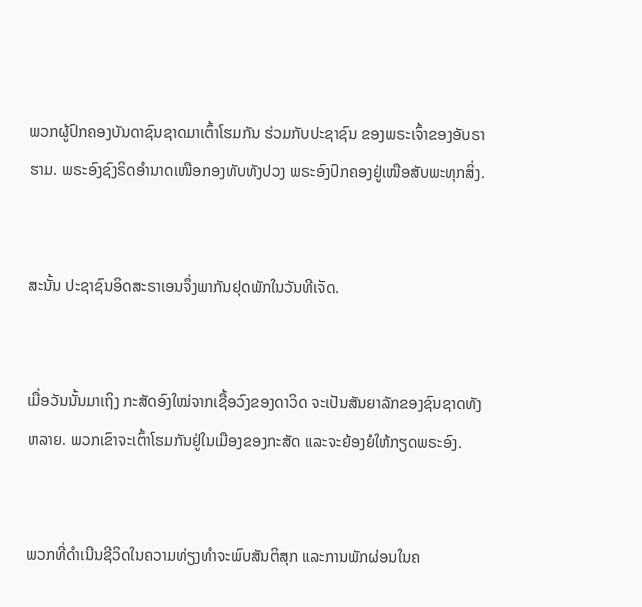ພວກຜູ້ປົກຄອງບັນດາຊົນຊາດມາເຕົ້າໂຮມກັນ ຮ່ວມກັບປະຊາຊົນ ຂອງພຣະເຈົ້າຂອງອັບຣາຮາມ. ພຣະອົງຊົງຣິດອຳນາດເໜືອກອງທັບທັງປວງ ພຣະອົງປົກຄອງຢູ່ເໜືອສັບພະທຸກສິ່ງ.


ສະນັ້ນ ປະຊາຊົນອິດສະຣາເອນຈຶ່ງພາກັນຢຸດພັກໃນວັນທີເຈັດ.


ເມື່ອວັນນັ້ນມາເຖິງ ກະສັດອົງໃໝ່ຈາກເຊື້ອວົງຂອງດາວິດ ຈະເປັນສັນຍາລັກຂອງຊົນຊາດທັງຫລາຍ. ພວກເຂົາຈະເຕົ້າໂຮມກັນຢູ່ໃນເມືອງຂອງກະສັດ ແລະຈະຍ້ອງຍໍໃຫ້ກຽດພຣະອົງ.


ພວກທີ່ດຳເນີນຊີວິດໃນຄວາມທ່ຽງທຳຈະພົບສັນຕິສຸກ ແລະການພັກຜ່ອນໃນຄ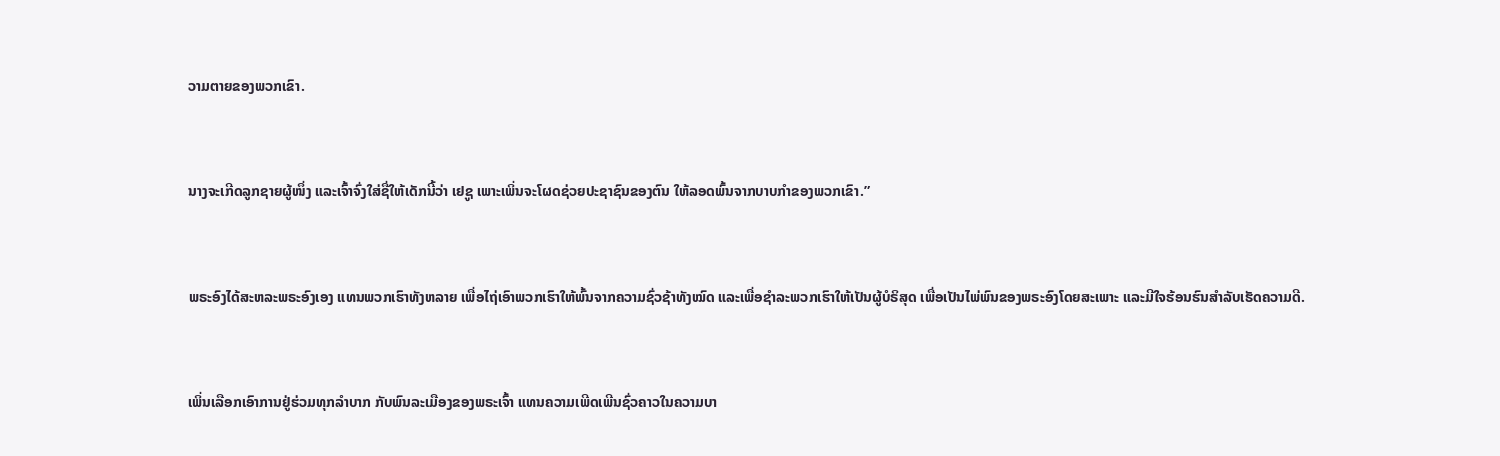ວາມຕາຍຂອງພວກເຂົາ.


ນາງຈະເກີດລູກຊາຍຜູ້ໜຶ່ງ ແລະເຈົ້າຈົ່ງໃສ່ຊື່ໃຫ້ເດັກນີ້ວ່າ ເຢຊູ ເພາະເພິ່ນຈະໂຜດຊ່ວຍປະຊາຊົນຂອງຕົນ ໃຫ້ລອດພົ້ນຈາກບາບກຳຂອງພວກເຂົາ.”


ພຣະອົງໄດ້ສະຫລະພຣະອົງເອງ ແທນພວກເຮົາທັງຫລາຍ ເພື່ອໄຖ່ເອົາພວກເຮົາໃຫ້ພົ້ນຈາກຄວາມຊົ່ວຊ້າທັງໝົດ ແລະເພື່ອຊຳລະພວກເຮົາໃຫ້ເປັນຜູ້ບໍຣິສຸດ ເພື່ອເປັນໄພ່ພົນຂອງພຣະອົງໂດຍສະເພາະ ແລະມີໃຈຮ້ອນຮົນສຳລັບເຮັດຄວາມດີ.


ເພິ່ນເລືອກເອົາການຢູ່ຮ່ວມທຸກລຳບາກ ກັບພົນລະເມືອງຂອງພຣະເຈົ້າ ແທນຄວາມເພີດເພີນຊົ່ວຄາວໃນຄວາມບາ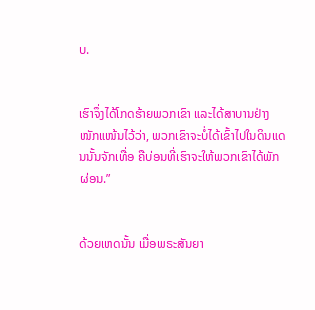ບ.


ເຮົາຈຶ່ງໄດ້ໂກດຮ້າຍພວກເຂົາ ແລະໄດ້ສາບານຢ່າງໜັກແໜ້ນໄວ້ວ່າ, ພວກເຂົາຈະບໍ່ໄດ້ເຂົ້າໄປໃນດິນແດນນັ້ນຈັກເທື່ອ ຄືບ່ອນທີ່ເຮົາຈະໃຫ້ພວກເຂົາໄດ້ພັກຜ່ອນ.”


ດ້ວຍເຫດນັ້ນ ເມື່ອພຣະສັນຍາ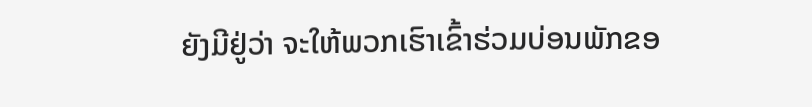ຍັງມີຢູ່ວ່າ ຈະໃຫ້ພວກເຮົາເຂົ້າຮ່ວມບ່ອນພັກຂອ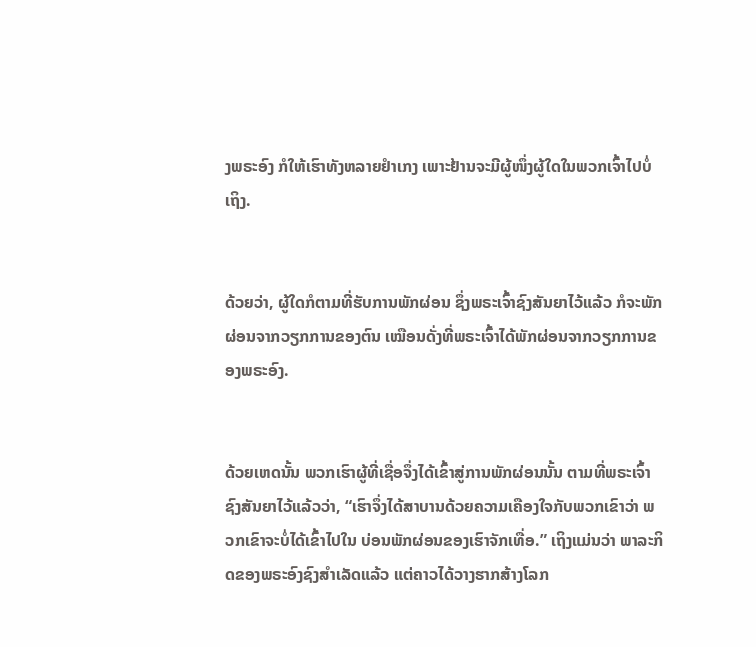ງພຣະອົງ ກໍໃຫ້ເຮົາທັງຫລາຍຢຳເກງ ເພາະຢ້ານຈະມີຜູ້ໜຶ່ງຜູ້ໃດໃນພວກເຈົ້າໄປບໍ່ເຖິງ.


ດ້ວຍວ່າ, ຜູ້ໃດກໍຕາມທີ່ຮັບການພັກຜ່ອນ ຊຶ່ງພຣະເຈົ້າຊົງສັນຍາໄວ້ແລ້ວ ກໍຈະພັກຜ່ອນຈາກວຽກການຂອງຕົນ ເໝືອນດັ່ງທີ່ພຣະເຈົ້າໄດ້ພັກຜ່ອນຈາກວຽກການຂອງພຣະອົງ.


ດ້ວຍເຫດນັ້ນ ພວກເຮົາຜູ້ທີ່ເຊື່ອຈຶ່ງໄດ້ເຂົ້າສູ່ການພັກຜ່ອນນັ້ນ ຕາມທີ່ພຣະເຈົ້າຊົງສັນຍາໄວ້ແລ້ວວ່າ, “ເຮົາຈຶ່ງໄດ້ສາບານດ້ວຍຄວາມເຄືອງໃຈກັບພວກເຂົາວ່າ ພວກເຂົາຈະບໍ່ໄດ້ເຂົ້າໄປໃນ ບ່ອນພັກຜ່ອນຂອງເຮົາຈັກເທື່ອ.” ເຖິງແມ່ນວ່າ ພາລະກິດຂອງພຣະອົງຊົງສຳເລັດແລ້ວ ແຕ່ຄາວໄດ້ວາງຮາກສ້າງໂລກ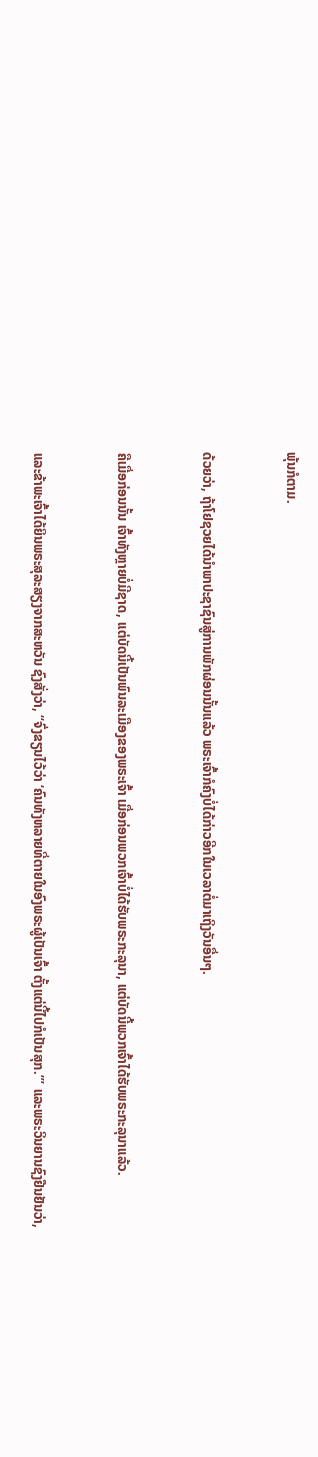ພຸ້ນກໍຕາມ.


ດ້ວຍວ່າ, ຖ້າໂຢຊວຍໄດ້ນຳພາປະຊາຊົນສູ່ການພັກຜ່ອນນັ້ນແລ້ວ ພຣະເຈົ້າກໍຄົງບໍ່ໄດ້ກ່າວອີກໃນເວລາຕໍ່ມາເຖິງວັນອື່ນໆ.


ຄືເມື່ອກ່ອນນັ້ນ ເຈົ້າທັງຫຼາຍບໍ່ມີຊາດ, ແຕ່ບັດນີ້ເປັນພົນລະເມືອງຂອງພຣະເຈົ້າ ເມື່ອກ່ອນພວກເຈົ້າບໍ່ໄດ້ຮັບພຣະກະລຸນາ, ແຕ່ບັດນີ້ພວກເຈົ້າໄດ້ຮັບພຣະກະລຸນາແລ້ວ.


ແລະຂ້າພະເຈົ້າໄດ້ຍິນພຣະສຸລະສຽງຈາກສະຫວັນ ຊົງສັ່ງວ່າ, “ຈົ່ງຂຽນໄວ້ວ່າ ‘ຄົນທັງຫລາຍທີ່ຕາຍໃນອົງພຣະຜູ້ເປັນເຈົ້າ ຕັ້ງແຕ່ນີ້ໄປກໍເປັນສຸກ.”’ ແລະພຣະວິນຍານຊົງຢືນຢັນວ່າ,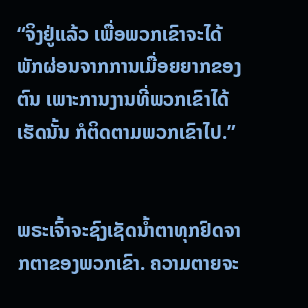“ຈິງຢູ່ແລ້ວ ເພື່ອພວກເຂົາຈະໄດ້ພັກຜ່ອນຈາກການເມື່ອຍຍາກຂອງຕົນ ເພາະການງານທີ່ພວກເຂົາໄດ້ເຮັດນັ້ນ ກໍຕິດຕາມພວກເຂົາໄປ.”


ພຣະເຈົ້າຈະຊົງເຊັດນໍ້າຕາທຸກຢົດຈາກຕາຂອງພວກເຂົາ. ຄວາມຕາຍຈະ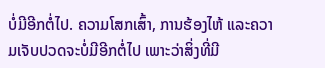ບໍ່ມີອີກຕໍ່ໄປ. ຄວາມໂສກເສົ້າ, ການຮ້ອງໄຫ້ ແລະຄວາມເຈັບປວດຈະບໍ່ມີອີກຕໍ່ໄປ ເພາະວ່າສິ່ງທີ່ມີ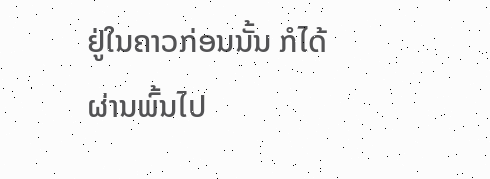ຢູ່ໃນຄາວກ່ອນນັ້ນ ກໍໄດ້ຜ່ານພົ້ນໄປ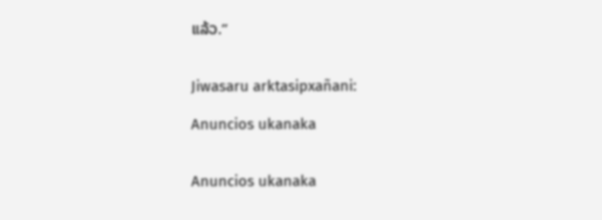ແລ້ວ.”


Jiwasaru arktasipxañani:

Anuncios ukanaka


Anuncios ukanaka